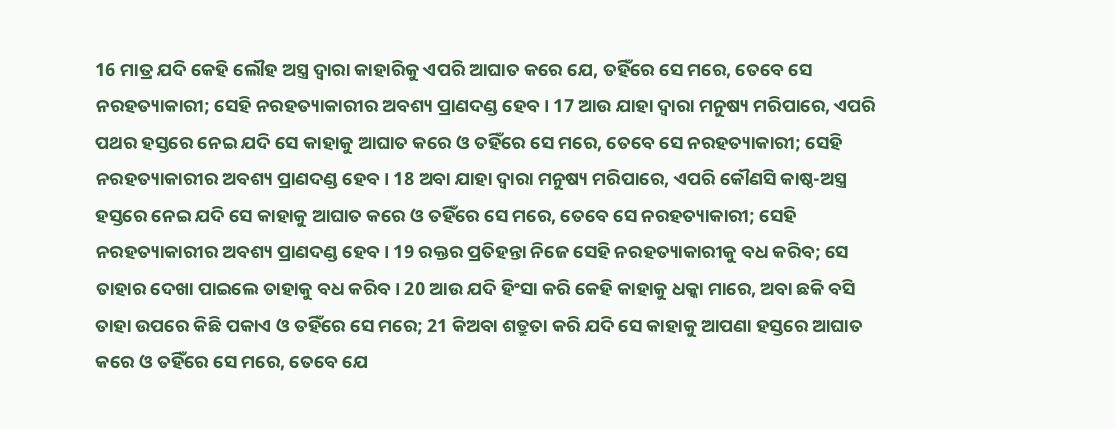16 ମାତ୍ର ଯଦି କେହି ଲୌହ ଅସ୍ତ୍ର ଦ୍ୱାରା କାହାରିକୁ ଏପରି ଆଘାତ କରେ ଯେ, ତହିଁରେ ସେ ମରେ, ତେବେ ସେ ନରହତ୍ୟାକାରୀ; ସେହି ନରହତ୍ୟାକାରୀର ଅବଶ୍ୟ ପ୍ରାଣଦଣ୍ଡ ହେବ। 17 ଆଉ ଯାହା ଦ୍ୱାରା ମନୁଷ୍ୟ ମରିପାରେ, ଏପରି ପଥର ହସ୍ତରେ ନେଇ ଯଦି ସେ କାହାକୁ ଆଘାତ କରେ ଓ ତହିଁରେ ସେ ମରେ, ତେବେ ସେ ନରହତ୍ୟାକାରୀ; ସେହି ନରହତ୍ୟାକାରୀର ଅବଶ୍ୟ ପ୍ରାଣଦଣ୍ଡ ହେବ। 18 ଅବା ଯାହା ଦ୍ୱାରା ମନୁଷ୍ୟ ମରିପାରେ, ଏପରି କୌଣସି କାଷ୍ଠ-ଅସ୍ତ୍ର ହସ୍ତରେ ନେଇ ଯଦି ସେ କାହାକୁ ଆଘାତ କରେ ଓ ତହିଁରେ ସେ ମରେ, ତେବେ ସେ ନରହତ୍ୟାକାରୀ; ସେହି ନରହତ୍ୟାକାରୀର ଅବଶ୍ୟ ପ୍ରାଣଦଣ୍ଡ ହେବ। 19 ରକ୍ତର ପ୍ରତିହନ୍ତା ନିଜେ ସେହି ନରହତ୍ୟାକାରୀକୁ ବଧ କରିବ; ସେ ତାହାର ଦେଖା ପାଇଲେ ତାହାକୁ ବଧ କରିବ। 20 ଆଉ ଯଦି ହିଂସା କରି କେହି କାହାକୁ ଧକ୍କା ମାରେ, ଅବା ଛକି ବସି ତାହା ଉପରେ କିଛି ପକାଏ ଓ ତହିଁରେ ସେ ମରେ; 21 କିଅବା ଶତ୍ରୁତା କରି ଯଦି ସେ କାହାକୁ ଆପଣା ହସ୍ତରେ ଆଘାତ କରେ ଓ ତହିଁରେ ସେ ମରେ, ତେବେ ଯେ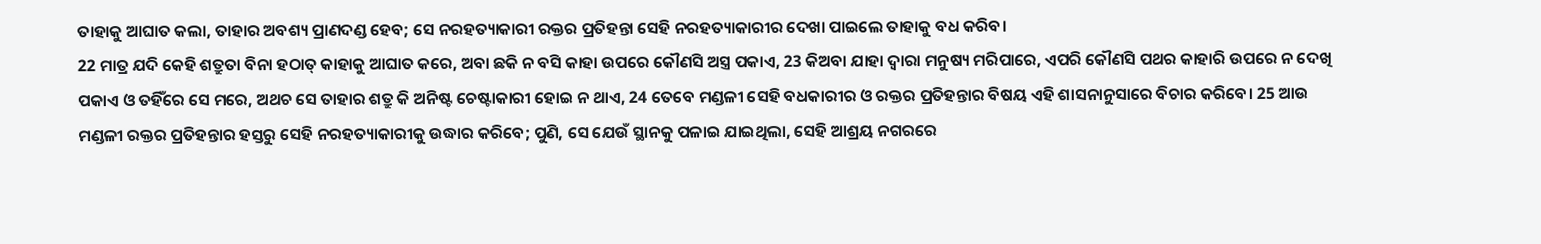ତାହାକୁ ଆଘାତ କଲା, ତାହାର ଅବଶ୍ୟ ପ୍ରାଣଦଣ୍ଡ ହେବ; ସେ ନରହତ୍ୟାକାରୀ ରକ୍ତର ପ୍ରତିହନ୍ତା ସେହି ନରହତ୍ୟାକାରୀର ଦେଖା ପାଇଲେ ତାହାକୁ ବଧ କରିବ।
22 ମାତ୍ର ଯଦି କେହି ଶତ୍ରୁତା ବିନା ହଠାତ୍ କାହାକୁ ଆଘାତ କରେ, ଅବା ଛକି ନ ବସି କାହା ଉପରେ କୌଣସି ଅସ୍ତ୍ର ପକାଏ, 23 କିଅବା ଯାହା ଦ୍ୱାରା ମନୁଷ୍ୟ ମରିପାରେ, ଏପରି କୌଣସି ପଥର କାହାରି ଉପରେ ନ ଦେଖି ପକାଏ ଓ ତହିଁରେ ସେ ମରେ, ଅଥଚ ସେ ତାହାର ଶତ୍ରୁ କି ଅନିଷ୍ଟ ଚେଷ୍ଟାକାରୀ ହୋଇ ନ ଥାଏ, 24 ତେବେ ମଣ୍ଡଳୀ ସେହି ବଧକାରୀର ଓ ରକ୍ତର ପ୍ରତିହନ୍ତାର ବିଷୟ ଏହି ଶାସନାନୁସାରେ ବିଚାର କରିବେ। 25 ଆଉ ମଣ୍ଡଳୀ ରକ୍ତର ପ୍ରତିହନ୍ତାର ହସ୍ତରୁ ସେହି ନରହତ୍ୟାକାରୀକୁ ଉଦ୍ଧାର କରିବେ; ପୁଣି, ସେ ଯେଉଁ ସ୍ଥାନକୁ ପଳାଇ ଯାଇଥିଲା, ସେହି ଆଶ୍ରୟ ନଗରରେ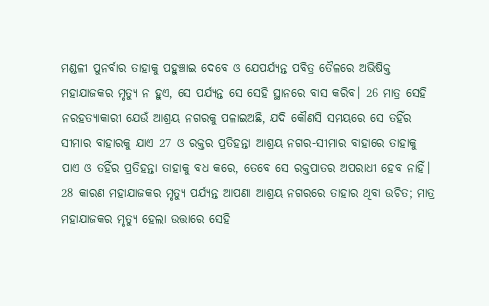ମଣ୍ଡଳୀ ପୁନର୍ବାର ତାହାକୁ ପହୁଞ୍ଚାଇ ଦେବେ ଓ ଯେପର୍ଯ୍ୟନ୍ତ ପବିତ୍ର ତୈଳରେ ଅଭିଷିକ୍ତ ମହାଯାଜକର ମୃତ୍ୟୁ ନ ହୁଏ, ସେ ପର୍ଯ୍ୟନ୍ତ ସେ ସେହି ସ୍ଥାନରେ ବାସ କରିବ। 26 ମାତ୍ର ସେହି ନରହତ୍ୟାକାରୀ ଯେଉଁ ଆଶ୍ରୟ ନଗରକୁ ପଳାଇଅଛି, ଯଦି କୌଣସି ସମୟରେ ସେ ତହିଁର ସୀମାର ବାହାରକୁ ଯାଏ 27 ଓ ରକ୍ତର ପ୍ରତିହନ୍ତା ଆଶ୍ରୟ ନଗର-ସୀମାର ବାହାରେ ତାହାକୁ ପାଏ ଓ ତହିଁର ପ୍ରତିହନ୍ତା ତାହାକୁ ବଧ କରେ, ତେବେ ସେ ରକ୍ତପାତର ଅପରାଧୀ ହେବ ନାହିଁ। 28 କାରଣ ମହାଯାଜକର ମୃତ୍ୟୁ ପର୍ଯ୍ୟନ୍ତ ଆପଣା ଆଶ୍ରୟ ନଗରରେ ତାହାର ଥିବା ଉଚିତ; ମାତ୍ର ମହାଯାଜକର ମୃତ୍ୟୁ ହେଲା ଉତ୍ତାରେ ସେହି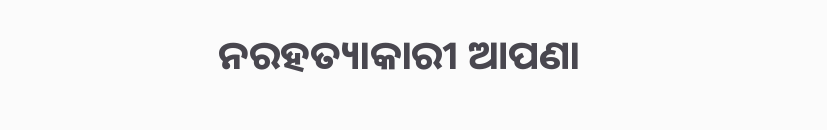ନରହତ୍ୟାକାରୀ ଆପଣା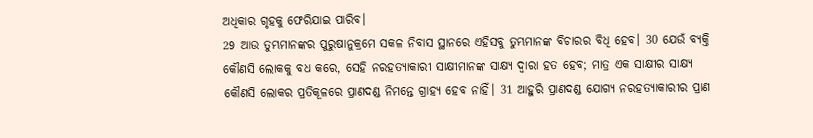ଅଧିକାର ଗୃହକୁ ଫେରିଯାଇ ପାରିବ।
29 ଆଉ ତୁମ୍ଭମାନଙ୍କର ପୁରୁଷାନୁକ୍ରମେ ସକଳ ନିବାସ ସ୍ଥାନରେ ଏହିସବୁ ତୁମ୍ଭମାନଙ୍କ ବିଚାରର ବିଧି ହେବ। 30 ଯେଉଁ ବ୍ୟକ୍ତି କୌଣସି ଲୋକକୁ ବଧ କରେ, ସେହି ନରହତ୍ୟାକାରୀ ସାକ୍ଷୀମାନଙ୍କ ସାକ୍ଷ୍ୟ ଦ୍ୱାରା ହତ ହେବ; ମାତ୍ର ଏକ ସାକ୍ଷୀର ସାକ୍ଷ୍ୟ କୌଣସି ଲୋକର ପ୍ରତିକୂଳରେ ପ୍ରାଣଦଣ୍ଡ ନିମନ୍ତେ ଗ୍ରାହ୍ୟ ହେବ ନାହିଁ। 31 ଆହୁରି ପ୍ରାଣଦଣ୍ଡ ଯୋଗ୍ୟ ନରହତ୍ୟାକାରୀର ପ୍ରାଣ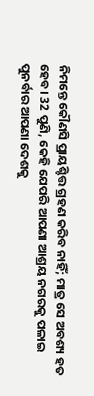ନିମନ୍ତେ କୌଣସି ପ୍ରାୟଶ୍ଚିତ୍ତ ଗ୍ରହଣ କରିବ ନାହିଁ; ମାତ୍ର ସେ ଅବଶ୍ୟ ହତ ହେବ। 32 ପୁଣି, କେହି ଯେପରି ଆପଣା ଆଶ୍ରୟ ନଗରକୁ ପଳାଇ ପୁନର୍ବାର ଆପଣା ଦେଶକୁ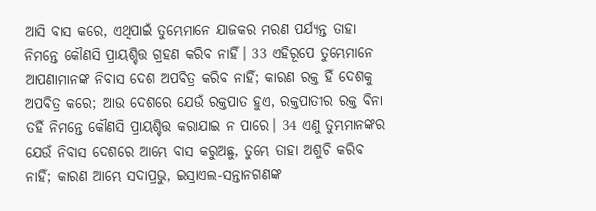ଆସି ବାସ କରେ, ଏଥିପାଇଁ ତୁମ୍ଭେମାନେ ଯାଜକର ମରଣ ପର୍ଯ୍ୟନ୍ତ ତାହା ନିମନ୍ତେ କୌଣସି ପ୍ରାୟଶ୍ଚିତ୍ତ ଗ୍ରହଣ କରିବ ନାହିଁ। 33 ଏହିରୂପେ ତୁମ୍ଭେମାନେ ଆପଣାମାନଙ୍କ ନିବାସ ଦେଶ ଅପବିତ୍ର କରିବ ନାହିଁ; କାରଣ ରକ୍ତ ହିଁ ଦେଶକୁ ଅପବିତ୍ର କରେ; ଆଉ ଦେଶରେ ଯେଉଁ ରକ୍ତପାତ ହୁଏ, ରକ୍ତପାତୀର ରକ୍ତ ବିନା ତହିଁ ନିମନ୍ତେ କୌଣସି ପ୍ରାୟଶ୍ଚିତ୍ତ କରାଯାଇ ନ ପାରେ। 34 ଏଣୁ ତୁମ୍ଭମାନଙ୍କର ଯେଉଁ ନିବାସ ଦେଶରେ ଆମ୍ଭେ ବାସ କରୁଅଛୁ, ତୁମ୍ଭେ ତାହା ଅଶୁଚି କରିବ ନାହିଁ; କାରଣ ଆମ୍ଭେ ସଦାପ୍ରଭୁ, ଇସ୍ରାଏଲ-ସନ୍ତାନଗଣଙ୍କ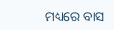ମଧ୍ୟରେ ବାସ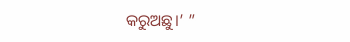କରୁଅଛୁ।’ ”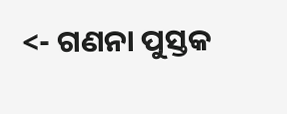<- ଗଣନା ପୁସ୍ତକ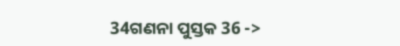34ଗଣନା ପୁସ୍ତକ 36 ->